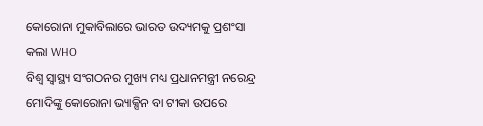କୋରୋନା ମୁକାବିଲାରେ ଭାରତ ଉଦ୍ୟମକୁ ପ୍ରଶଂସା କଲା WHO
ବିଶ୍ୱ ସ୍ୱାସ୍ଥ୍ୟ ସଂଗଠନର ମୁଖ୍ୟ ମଧ୍ୟ ପ୍ରଧାନମନ୍ତ୍ରୀ ନରେନ୍ଦ୍ର ମୋଦିଙ୍କୁ କୋରୋନା ଭ୍ୟାକ୍ସିନ ବା ଟୀକା ଉପରେ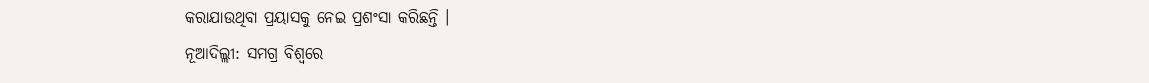କରାଯାଉଥିବା ପ୍ରୟାସକୁ ନେଇ ପ୍ରଶଂସା କରିଛନ୍ତି ।
ନୂଆଦିଲ୍ଲୀ: ସମଗ୍ର ବିଶ୍ୱରେ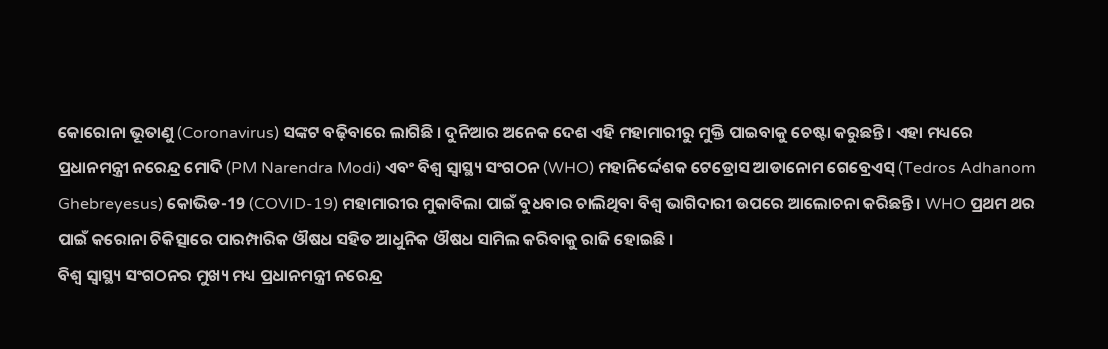କୋରୋନା ଭୂତାଣୁ (Coronavirus) ସଙ୍କଟ ବଢ଼ିବାରେ ଲାଗିଛି । ଦୁନିଆର ଅନେକ ଦେଶ ଏହି ମହାମାରୀରୁ ମୁକ୍ତି ପାଇବାକୁ ଚେଷ୍ଟା କରୁଛନ୍ତି । ଏହା ମଧ୍ୟରେ ପ୍ରଧାନମନ୍ତ୍ରୀ ନରେନ୍ଦ୍ର ମୋଦି (PM Narendra Modi) ଏବଂ ବିଶ୍ୱ ସ୍ୱାସ୍ଥ୍ୟ ସଂଗଠନ (WHO) ମହାନିର୍ଦ୍ଦେଶକ ଟେଡ୍ରୋସ ଆଡାନୋମ ଗେବ୍ରେଏସ୍ (Tedros Adhanom Ghebreyesus) କୋଭିଡ-19 (COVID-19) ମହାମାରୀର ମୁକାବିଲା ପାଇଁ ବୁଧବାର ଚାଲିଥିବା ବିଶ୍ୱ ଭାଗିଦାରୀ ଉପରେ ଆଲୋଚନା କରିଛନ୍ତି । WHO ପ୍ରଥମ ଥର ପାଇଁ କରୋନା ଚିକିତ୍ସାରେ ପାରମ୍ପାରିକ ଔଷଧ ସହିତ ଆଧୁନିକ ଔଷଧ ସାମିଲ କରିବାକୁ ରାଜି ହୋଇଛି ।
ବିଶ୍ୱ ସ୍ୱାସ୍ଥ୍ୟ ସଂଗଠନର ମୁଖ୍ୟ ମଧ୍ୟ ପ୍ରଧାନମନ୍ତ୍ରୀ ନରେନ୍ଦ୍ର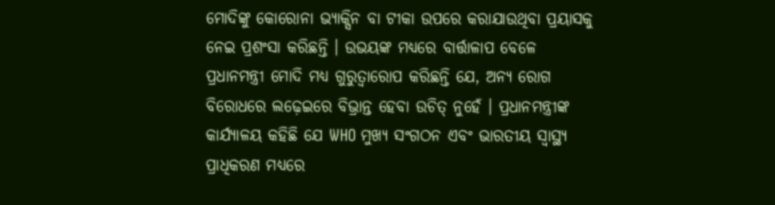ମୋଦିଙ୍କୁ କୋରୋନା ଭ୍ୟାକ୍ସିନ ବା ଟୀକା ଉପରେ କରାଯାଉଥିବା ପ୍ରୟାସକୁ ନେଇ ପ୍ରଶଂସା କରିଛନ୍ତି । ଉଭୟଙ୍କ ମଧ୍ୟରେ ବାର୍ତ୍ତାଳାପ ବେଳେ ପ୍ରଧାନମନ୍ତ୍ରୀ ମୋଦି ମଧ୍ୟ ଗୁରୁତ୍ୱାରୋପ କରିଛନ୍ତି ଯେ, ଅନ୍ୟ ରୋଗ ବିରୋଧରେ ଲଢ଼େଇରେ ବିଭ୍ରାନ୍ତ ହେବା ଉଚିତ୍ ନୁହେଁ । ପ୍ରଧାନମନ୍ତ୍ରୀଙ୍କ କାର୍ଯ୍ୟାଳୟ କହିଛି ଯେ WHO ମୁଖ୍ୟ ସଂଗଠନ ଏବଂ ଭାରତୀୟ ସ୍ୱାସ୍ଥ୍ୟ ପ୍ରାଧିକରଣ ମଧ୍ୟରେ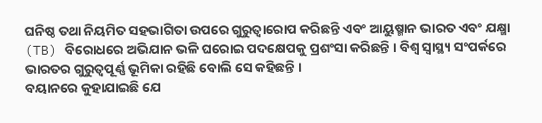ଘନିଷ୍ଠ ତଥା ନିୟମିତ ସହଭାଗିତା ଉପରେ ଗୁରୁତ୍ୱାରୋପ କରିଛନ୍ତି ଏବଂ ଆୟୁଷ୍ମାନ ଭାରତ ଏବଂ ଯକ୍ଷ୍ମା (TB) ବିରୋଧରେ ଅଭିଯାନ ଭଳି ଘରୋଇ ପଦକ୍ଷେପକୁ ପ୍ରଶଂସା କରିଛନ୍ତି । ବିଶ୍ୱ ସ୍ୱାସ୍ଥ୍ୟ ସଂପର୍କରେ ଭାରତର ଗୁରୁତ୍ୱପୂର୍ଣ୍ଣ ଭୂମିକା ରହିଛି ବୋଲି ସେ କହିଛନ୍ତି ।
ବୟାନରେ କୁହାଯାଇଛି ଯେ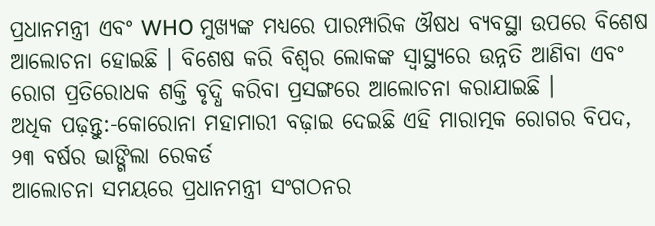ପ୍ରଧାନମନ୍ତ୍ରୀ ଏବଂ WHO ମୁଖ୍ୟଙ୍କ ମଧ୍ୟରେ ପାରମ୍ପାରିକ ଔଷଧ ବ୍ୟବସ୍ଥା ଉପରେ ବିଶେଷ ଆଲୋଚନା ହୋଇଛି । ବିଶେଷ କରି ବିଶ୍ୱର ଲୋକଙ୍କ ସ୍ୱାସ୍ଥ୍ୟରେ ଉନ୍ନତି ଆଣିବା ଏବଂ ରୋଗ ପ୍ରତିରୋଧକ ଶକ୍ତି ବୃଦ୍ଧି କରିବା ପ୍ରସଙ୍ଗରେ ଆଲୋଚନା କରାଯାଇଛି ।
ଅଧିକ ପଢ଼ନ୍ତୁ:-କୋରୋନା ମହାମାରୀ ବଢ଼ାଇ ଦେଇଛି ଏହି ମାରାତ୍ମକ ରୋଗର ବିପଦ, ୨୩ ବର୍ଷର ଭାଙ୍ଗିଲା ରେକର୍ଡ
ଆଲୋଚନା ସମୟରେ ପ୍ରଧାନମନ୍ତ୍ରୀ ସଂଗଠନର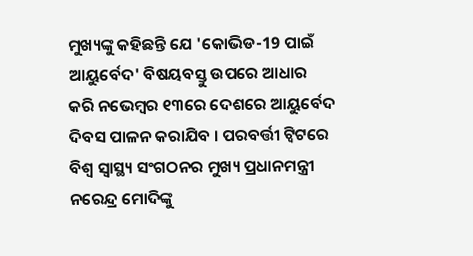ମୁଖ୍ୟଙ୍କୁ କହିଛନ୍ତି ଯେ 'କୋଭିଡ-19 ପାଇଁ ଆୟୁର୍ବେଦ' ବିଷୟବସ୍ତୁ ଉପରେ ଆଧାର କରି ନଭେମ୍ବର ୧୩ରେ ଦେଶରେ ଆୟୁର୍ବେଦ ଦିବସ ପାଳନ କରାଯିବ । ପରବର୍ତ୍ତୀ ଟ୍ୱିଟରେ ବିଶ୍ୱ ସ୍ୱାସ୍ଥ୍ୟ ସଂଗଠନର ମୁଖ୍ୟ ପ୍ରଧାନମନ୍ତ୍ରୀ ନରେନ୍ଦ୍ର ମୋଦିଙ୍କୁ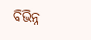ବିଭିନ୍ନ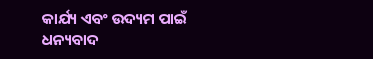କାର୍ଯ୍ୟ ଏବଂ ଉଦ୍ୟମ ପାଇଁ ଧନ୍ୟବାଦ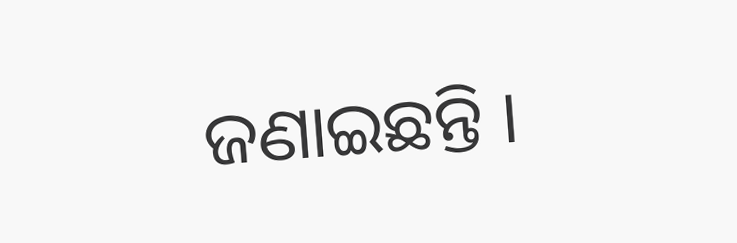ଜଣାଇଛନ୍ତି ।